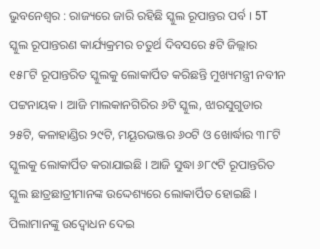ଭୁବନେଶ୍ବର : ରାଜ୍ୟରେ ଜାରି ରହିଛି ସ୍କୁଲ ରୂପାନ୍ତର ପର୍ବ । 5T ସ୍କୁଲ ରୂପାନ୍ତରଣ କାର୍ଯ୍ୟକ୍ରମର ଚତୁର୍ଥ ଦିବସରେ ୫ଟି ଜିଲ୍ଲାର ୧୫୮ଟି ରୂପାନ୍ତରିତ ସ୍କୁଲକୁ ଲୋକାର୍ପିତ କରିଛନ୍ତି ମୁଖ୍ୟମନ୍ତ୍ରୀ ନବୀନ ପଟ୍ଟନାୟକ । ଆଜି ମାଲକାନଗିରିର ୬ଟି ସ୍କୁଲ, ଝାରସୁଗୁଡାର ୨୫ଟି, କଳାହାଣ୍ଡିର ୨୯ଟି, ମୟୂରଭଞ୍ଜର ୬୦ଟି ଓ ଖୋର୍ଦ୍ଧାର ୩୮ଟି ସ୍କୁଲକୁ ଲୋକାର୍ପିତ କରାଯାଇଛି । ଆଜି ସୁଦ୍ଧା ୬୮୯ଟି ରୂପାନ୍ତରିତ ସ୍କୁଲ ଛାତ୍ରଛାତ୍ରୀମାନଙ୍କ ଉଦ୍ଦେଶ୍ୟରେ ଲୋକାର୍ପିତ ହୋଇଛି ।
ପିଲାମାନଙ୍କୁ ଉଦ୍ବୋଧନ ଦେଇ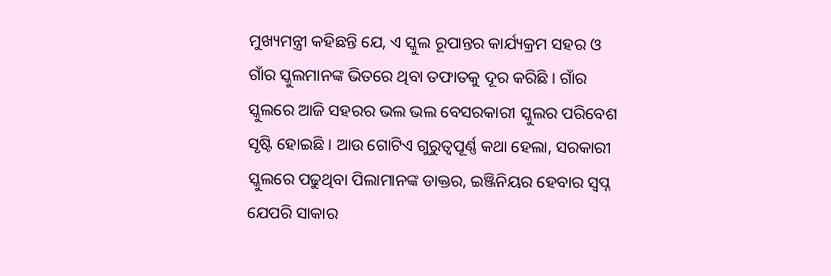ମୁଖ୍ୟମନ୍ତ୍ରୀ କହିଛନ୍ତି ଯେ, ଏ ସ୍କୁଲ ରୂପାନ୍ତର କାର୍ଯ୍ୟକ୍ରମ ସହର ଓ ଗାଁର ସ୍କୁଲମାନଙ୍କ ଭିତରେ ଥିବା ତଫାତକୁ ଦୂର କରିଛି । ଗାଁର ସ୍କୁଲରେ ଆଜି ସହରର ଭଲ ଭଲ ବେସରକାରୀ ସ୍କୁଲର ପରିବେଶ ସୃଷ୍ଟି ହୋଇଛି । ଆଉ ଗୋଟିଏ ଗୁରୁତ୍ବପୂର୍ଣ୍ଣ କଥା ହେଲା, ସରକାରୀ ସ୍କୁଲରେ ପଢୁଥିବା ପିଲାମାନଙ୍କ ଡାକ୍ତର, ଇଞ୍ଜିନିୟର ହେବାର ସ୍ବପ୍ନ ଯେପରି ସାକାର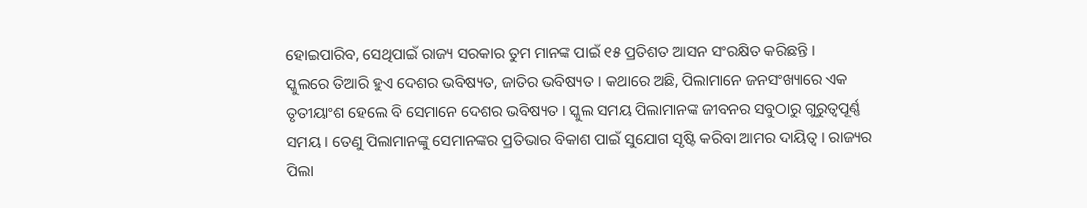ହୋଇପାରିବ, ସେଥିପାଇଁ ରାଜ୍ୟ ସରକାର ତୁମ ମାନଙ୍କ ପାଇଁ ୧୫ ପ୍ରତିଶତ ଆସନ ସଂରକ୍ଷିତ କରିଛନ୍ତି ।
ସ୍କୁଲରେ ତିଆରି ହୁଏ ଦେଶର ଭବିଷ୍ୟତ, ଜାତିର ଭବିଷ୍ୟତ । କଥାରେ ଅଛି, ପିଲାମାନେ ଜନସଂଖ୍ୟାରେ ଏକ ତୃତୀୟାଂଶ ହେଲେ ବି ସେମାନେ ଦେଶର ଭବିଷ୍ୟତ । ସ୍କୁଲ ସମୟ ପିଲାମାନଙ୍କ ଜୀବନର ସବୁଠାରୁ ଗୁରୁତ୍ବପୂର୍ଣ୍ଣ ସମୟ । ତେଣୁ ପିଲାମାନଙ୍କୁ ସେମାନଙ୍କର ପ୍ରତିଭାର ବିକାଶ ପାଇଁ ସୁଯୋଗ ସୃଷ୍ଟି କରିବା ଆମର ଦାୟିତ୍ବ । ରାଜ୍ୟର ପିଲା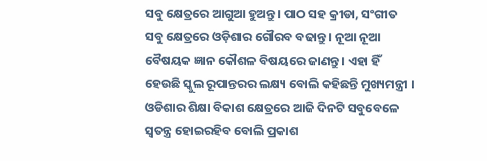ସବୁ କ୍ଷେତ୍ରରେ ଆଗୁଆ ହୁଅନ୍ତୁ । ପାଠ ସହ କ୍ରୀଡା, ସଂଗୀତ ସବୁ କ୍ଷେତ୍ରରେ ଓଡ଼ିଶାର ଗୌରବ ବଢାନ୍ତୁ । ନୂଆ ନୂଆ ବୈଷୟକ ଜ୍ଞାନ କୌଶଳ ବିଷୟରେ ଜାଣନ୍ତୁ । ଏହା ହିଁ ହେଉଛି ସ୍କୁଲ ରୂପାନ୍ତରର ଲକ୍ଷ୍ୟ ବୋଲି କହିଛନ୍ତି ମୁଖ୍ୟମନ୍ତ୍ରୀ ।
ଓଡିଶାର ଶିକ୍ଷା ବିକାଶ କ୍ଷେତ୍ରରେ ଆଜି ଦିନଟି ସବୁବେଳେ ସ୍ବତନ୍ତ୍ର ହୋଇରହିବ ବୋଲି ପ୍ରକାଶ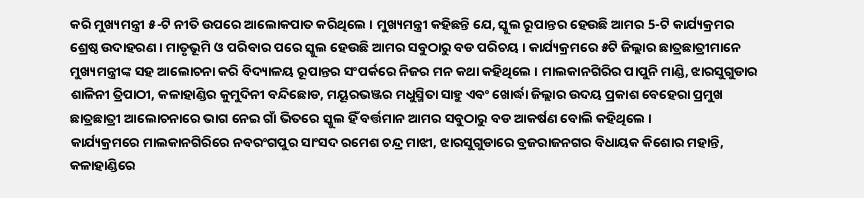କରି ମୁଖ୍ୟମନ୍ତ୍ରୀ ୫-ଟି ନୀତି ଉପରେ ଆଲୋକପାତ କରିଥିଲେ । ମୁଖ୍ୟମନ୍ତ୍ରୀ କହିଛନ୍ତି ଯେ, ସ୍କୁଲ ରୂପାନ୍ତର ହେଉଛି ଆମର 5-ଟି କାର୍ଯ୍ୟକ୍ରମର ଶ୍ରେଷ୍ଠ ଉଦାହରଣ । ମାତୃଭୂମି ଓ ପରିବାର ପରେ ସ୍କୁଲ ହେଉଛି ଆମର ସବୁଠାରୁ ବଡ ପରିଚୟ । କାର୍ଯ୍ୟକ୍ରମରେ ୫ଟି ଜିଲ୍ଲାର ଛାତ୍ରଛାତ୍ରୀମାନେ ମୁଖ୍ୟମନ୍ତ୍ରୀଙ୍କ ସହ ଆଲୋଚନା କରି ବିଦ୍ୟାଳୟ ରୂପାନ୍ତର ସଂପର୍କରେ ନିଜର ମନ କଥା କହିଥିଲେ । ମାଲକାନଗିରିର ପାପୁନି ମାଣ୍ଡି, ଝାରସୁଗୁଡାର ଶାଳିନୀ ତ୍ରିପାଠୀ, କଳାହାଣ୍ଡିର କୁମୁଦିନୀ ବନ୍ଦିଛୋଡ, ମୟୂରଭଞ୍ଜର ମଧୁସ୍ମିତା ସାହୁ ଏବଂ ଖୋର୍ଦ୍ଧା ଜିଲ୍ଲାର ଉଦୟ ପ୍ରକାଶ ବେହେରା ପ୍ରମୁଖ ଛାତ୍ରଛାତ୍ରୀ ଆଲୋଚନାରେ ଭାଗ ନେଇ ଗାଁ ଭିତରେ ସ୍କୁଲ ହିଁ ବର୍ତ୍ତମାନ ଆମର ସବୁଠାରୁ ବଡ ଆକର୍ଷଣ ବୋଲି କହିଥିଲେ ।
କାର୍ଯ୍ୟକ୍ରମରେ ମାଲକାନଗିରିରେ ନବରଂଗପୁର ସାଂସଦ ରମେଶ ଚନ୍ଦ୍ର ମାଝୀ, ଝାରସୁଗୁଡାରେ ବ୍ରଜରାଜନଗର ବିଧାୟକ କିଶୋର ମହାନ୍ତି, କଳାହାଣ୍ଡିରେ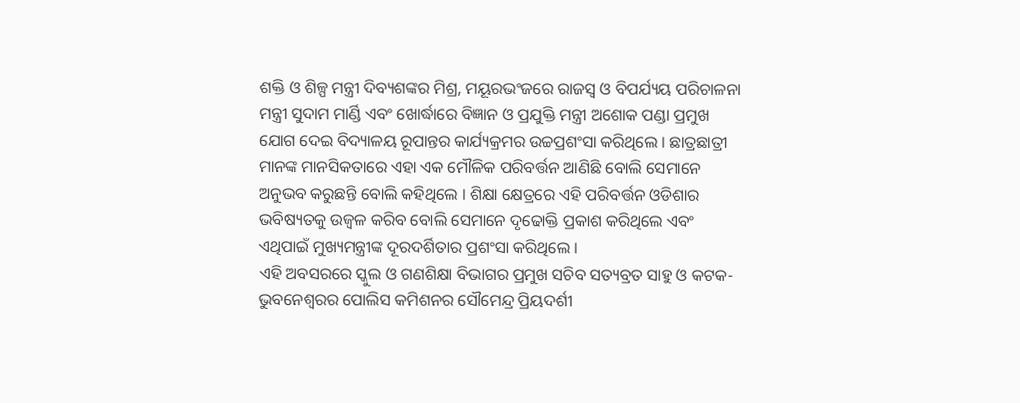ଶକ୍ତି ଓ ଶିଳ୍ପ ମନ୍ତ୍ରୀ ଦିବ୍ୟଶଙ୍କର ମିଶ୍ର, ମୟୂରଭଂଜରେ ରାଜସ୍ବ ଓ ବିପର୍ଯ୍ୟୟ ପରିଚାଳନା ମନ୍ତ୍ରୀ ସୁଦାମ ମାର୍ଣ୍ଡି ଏବଂ ଖୋର୍ଦ୍ଧାରେ ବିଜ୍ଞାନ ଓ ପ୍ରଯୁକ୍ତି ମନ୍ତ୍ରୀ ଅଶୋକ ପଣ୍ଡା ପ୍ରମୁଖ ଯୋଗ ଦେଇ ବିଦ୍ୟାଳୟ ରୂପାନ୍ତର କାର୍ଯ୍ୟକ୍ରମର ଉଚ୍ଚପ୍ରଶଂସା କରିଥିଲେ । ଛାତ୍ରଛାତ୍ରୀ ମାନଙ୍କ ମାନସିକତାରେ ଏହା ଏକ ମୌଳିକ ପରିବର୍ତ୍ତନ ଆଣିଛି ବୋଲି ସେମାନେ ଅନୁଭବ କରୁଛନ୍ତି ବୋଲି କହିଥିଲେ । ଶିକ୍ଷା କ୍ଷେତ୍ରରେ ଏହି ପରିବର୍ତ୍ତନ ଓଡିଶାର ଭବିଷ୍ୟତକୁ ଉଜ୍ବଳ କରିବ ବୋଲି ସେମାନେ ଦୃଢୋକ୍ତି ପ୍ରକାଶ କରିଥିଲେ ଏବଂ ଏଥିପାଇଁ ମୁଖ୍ୟମନ୍ତ୍ରୀଙ୍କ ଦୂରଦର୍ଶିତାର ପ୍ରଶଂସା କରିଥିଲେ ।
ଏହି ଅବସରରେ ସ୍କୁଲ ଓ ଗଣଶିକ୍ଷା ବିଭାଗର ପ୍ରମୁଖ ସଚିବ ସତ୍ୟବ୍ରତ ସାହୁ ଓ କଟକ-ଭୁବନେଶ୍ବରର ପୋଲିସ କମିଶନର ସୌମେନ୍ଦ୍ର ପ୍ରିୟଦର୍ଶୀ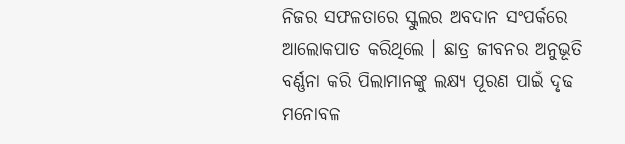ନିଜର ସଫଳତାରେ ସ୍କୁଲର ଅବଦାନ ସଂପର୍କରେ ଆଲୋକପାତ କରିଥିଲେ । ଛାତ୍ର ଜୀବନର ଅନୁଭୂତି ବର୍ଣ୍ଣନା କରି ପିଲାମାନଙ୍କୁ ଲକ୍ଷ୍ୟ ପୂରଣ ପାଇଁ ଦୃଢ ମନୋବଳ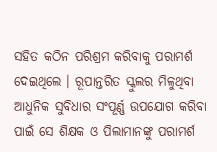ସହିତ କଠିନ ପରିଶ୍ରମ କରିବାକୁ ପରାମର୍ଶ ଦେଇଥିଲେ । ରୂପାନ୍ତରିତ ସ୍କୁଲର ମିଳୁଥିବା ଆଧୁନିକ ସୁବିଧାର ସଂପୂର୍ଣ୍ଣ ଉପଯୋଗ କରିବା ପାଇଁ ସେ ଶିକ୍ଷକ ଓ ପିଲାମାନଙ୍କୁ ପରାମର୍ଶ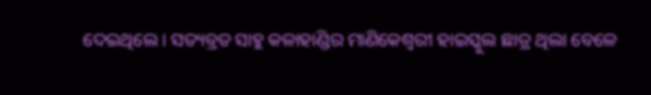ଦେଇଥିଲେ । ସତ୍ୟବ୍ରତ ସାହୁ କଳାହାଣ୍ଡିର ମାଣିକେଶ୍ବରୀ ହାଇସ୍କୁଲ ଛାତ୍ର ଥିଲା ବେଳେ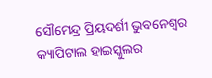ସୌମେନ୍ଦ୍ର ପ୍ରିୟଦର୍ଶୀ ଭୁବନେଶ୍ବର କ୍ୟାପିଟାଲ ହାଇସ୍କୁଲର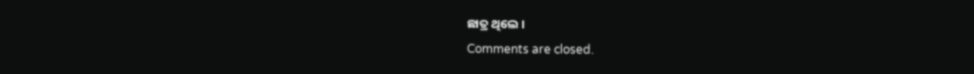ଛାତ୍ର ଥିଲେ ।
Comments are closed.